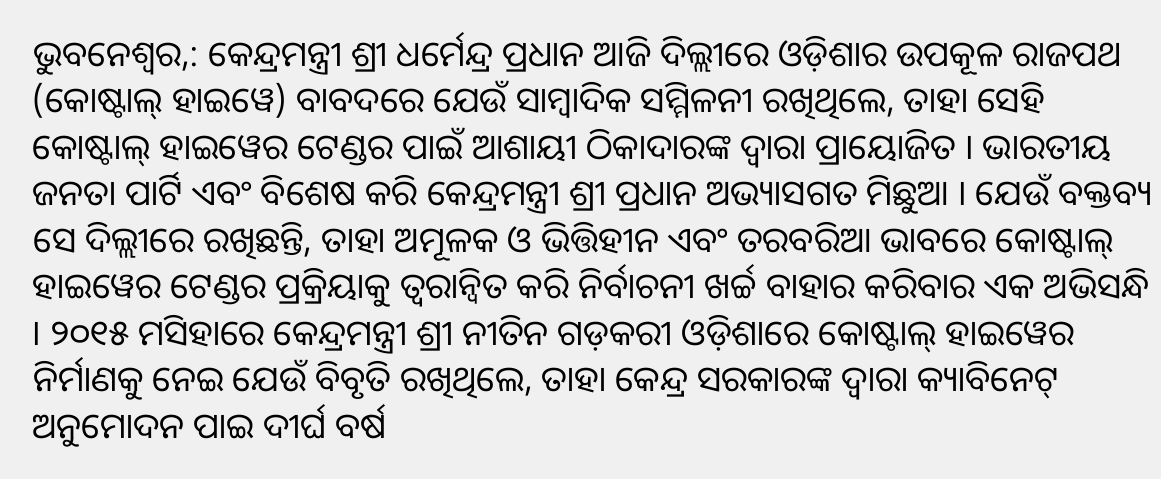ଭୁବନେଶ୍ୱର,: କେନ୍ଦ୍ରମନ୍ତ୍ରୀ ଶ୍ରୀ ଧର୍ମେନ୍ଦ୍ର ପ୍ରଧାନ ଆଜି ଦିଲ୍ଲୀରେ ଓଡ଼ିଶାର ଉପକୂଳ ରାଜପଥ (କୋଷ୍ଟାଲ୍ ହାଇୱେ) ବାବଦରେ ଯେଉଁ ସାମ୍ବାଦିକ ସମ୍ମିଳନୀ ରଖିଥିଲେ, ତାହା ସେହି କୋଷ୍ଟାଲ୍ ହାଇୱେର ଟେଣ୍ଡର ପାଇଁ ଆଶାୟୀ ଠିକାଦାରଙ୍କ ଦ୍ୱାରା ପ୍ରାୟୋଜିତ । ଭାରତୀୟ ଜନତା ପାର୍ଟି ଏବଂ ବିଶେଷ କରି କେନ୍ଦ୍ରମନ୍ତ୍ରୀ ଶ୍ରୀ ପ୍ରଧାନ ଅଭ୍ୟାସଗତ ମିଛୁଆ । ଯେଉଁ ବକ୍ତବ୍ୟ ସେ ଦିଲ୍ଲୀରେ ରଖିଛନ୍ତି, ତାହା ଅମୂଳକ ଓ ଭିତ୍ତିହୀନ ଏବଂ ତରବରିଆ ଭାବରେ କୋଷ୍ଟାଲ୍ ହାଇୱେର ଟେଣ୍ଡର ପ୍ରକ୍ରିୟାକୁ ତ୍ୱରାନ୍ୱିତ କରି ନିର୍ବାଚନୀ ଖର୍ଚ୍ଚ ବାହାର କରିବାର ଏକ ଅଭିସନ୍ଧି । ୨୦୧୫ ମସିହାରେ କେନ୍ଦ୍ରମନ୍ତ୍ରୀ ଶ୍ରୀ ନୀତିନ ଗଡ଼କରୀ ଓଡ଼ିଶାରେ କୋଷ୍ଟାଲ୍ ହାଇୱେର ନିର୍ମାଣକୁ ନେଇ ଯେଉଁ ବିବୃତି ରଖିଥିଲେ, ତାହା କେନ୍ଦ୍ର ସରକାରଙ୍କ ଦ୍ୱାରା କ୍ୟାବିନେଟ୍ ଅନୁମୋଦନ ପାଇ ଦୀର୍ଘ ବର୍ଷ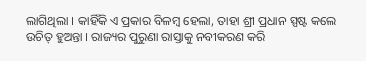ଲାଗିଥିଲା । କାହିଁକି ଏ ପ୍ରକାର ବିଳମ୍ବ ହେଲା, ତାହା ଶ୍ରୀ ପ୍ରଧାନ ସ୍ପଷ୍ଟ କଲେ ଉଚିତ୍ ହୁଅନ୍ତା । ରାଜ୍ୟର ପୁରୁଣା ରାସ୍ତାକୁ ନବୀକରଣ କରି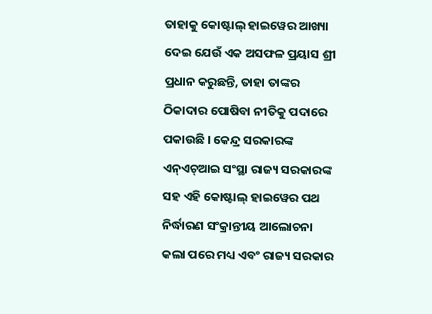ତାହାକୁ କୋଷ୍ଟାଲ୍ ହାଇୱେର ଆଖ୍ୟା ଦେଇ ଯେଉଁ ଏକ ଅସଫଳ ପ୍ରୟାସ ଶ୍ରୀ ପ୍ରଧାନ କରୁଛନ୍ତି, ତାହା ତାଙ୍କର ଠିକାଦାର ପୋଷିବା ନୀତିକୁ ପଦାରେ ପକାଉଛି । କେନ୍ଦ୍ର ସରକାରଙ୍କ ଏନ୍ଏଚ୍ଆଇ ସଂସ୍ଥା ରାଜ୍ୟ ସରକାରଙ୍କ ସହ ଏହି କୋଷ୍ଟାଲ୍ ହାଇୱେର ପଥ ନିର୍ଦ୍ଧାରଣ ସଂକ୍ରାନ୍ତୀୟ ଆଲୋଚନା କଲା ପରେ ମଧ୍ୟ ଏବଂ ରାଜ୍ୟ ସରକାର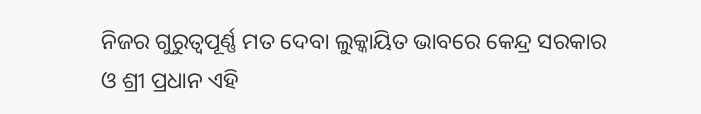ନିଜର ଗୁରୁତ୍ୱପୂର୍ଣ୍ଣ ମତ ଦେବା ଲୁକ୍କାୟିତ ଭାବରେ କେନ୍ଦ୍ର ସରକାର ଓ ଶ୍ରୀ ପ୍ରଧାନ ଏହି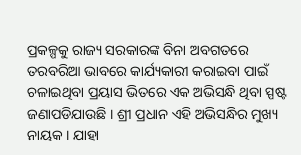ପ୍ରକଳ୍ପକୁ ରାଜ୍ୟ ସରକାରଙ୍କ ବିନା ଅବଗତରେ ତରବରିଆ ଭାବରେ କାର୍ଯ୍ୟକାରୀ କରାଇବା ପାଇଁ ଚଳାଇଥିବା ପ୍ରୟାସ ଭିତରେ ଏକ ଅଭିସନ୍ଧି ଥିବା ସ୍ପଷ୍ଟ ଜଣାପଡିଯାଉଛି । ଶ୍ରୀ ପ୍ରଧାନ ଏହି ଅଭିସନ୍ଧିର ମୁଖ୍ୟ ନାୟକ । ଯାହା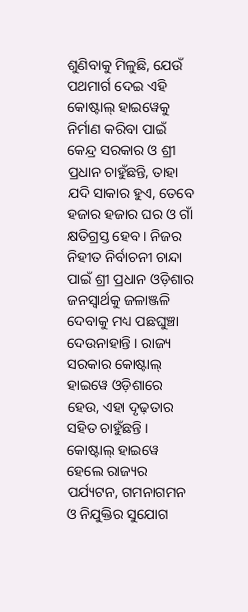ଶୁଣିବାକୁ ମିଳୁଛି, ଯେଉଁ ପଥମାର୍ଗ ଦେଇ ଏହି କୋଷ୍ଟାଲ୍ ହାଇୱେକୁ ନିର୍ମାଣ କରିବା ପାଇଁ କେନ୍ଦ୍ର ସରକାର ଓ ଶ୍ରୀ ପ୍ରଧାନ ଚାହୁଁଛନ୍ତି, ତାହା ଯଦି ସାକାର ହୁଏ, ତେବେ ହଜାର ହଜାର ଘର ଓ ଗାଁ କ୍ଷତିଗ୍ରସ୍ତ ହେବ । ନିଜର ନିହୀତ ନିର୍ବାଚନୀ ଚାନ୍ଦା ପାଇଁ ଶ୍ରୀ ପ୍ରଧାନ ଓଡ଼ିଶାର ଜନସ୍ୱାର୍ଥକୁ ଜଳାଞ୍ଜଳି ଦେବାକୁ ମଧ୍ୟ ପଛଘୁଞ୍ଚା ଦେଉନାହାନ୍ତି । ରାଜ୍ୟ ସରକାର କୋଷ୍ଟାଲ୍ ହାଇୱେ ଓଡ଼ିଶାରେ ହେଉ, ଏହା ଦୃଢ଼ତାର ସହିତ ଚାହୁଁଛନ୍ତି । କୋଷ୍ଟାଲ୍ ହାଇୱେ ହେଲେ ରାଜ୍ୟର ପର୍ଯ୍ୟଟନ, ଗମନାଗମନ ଓ ନିଯୁକ୍ତିର ସୁଯୋଗ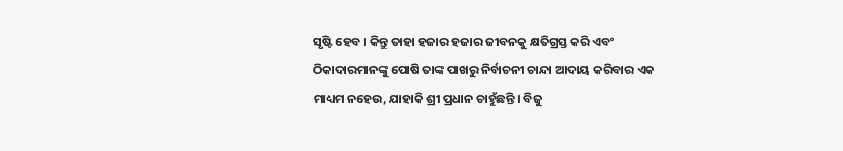ସୃଷ୍ଟି ହେବ । କିନ୍ତୁ ତାହା ହଜାର ହଜାର ଜୀବନକୁ କ୍ଷତିଗ୍ରସ୍ତ କରି ଏବଂ ଠିକାଦାରମାନଙ୍କୁ ପୋଷି ତାଙ୍କ ପାଖରୁ ନିର୍ବାଚନୀ ଚାନ୍ଦା ଆଦାୟ କରିବାର ଏକ ମାଧ୍ୟମ ନହେଉ, ଯାହାକି ଶ୍ରୀ ପ୍ରଧାନ ଚାହୁଁଛନ୍ତି । ବିଜୁ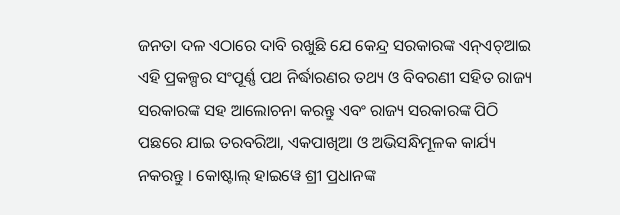ଜନତା ଦଳ ଏଠାରେ ଦାବି ରଖୁଛି ଯେ କେନ୍ଦ୍ର ସରକାରଙ୍କ ଏନ୍ଏଚ୍ଆଇ ଏହି ପ୍ରକଳ୍ପର ସଂପୂର୍ଣ୍ଣ ପଥ ନିର୍ଦ୍ଧାରଣର ତଥ୍ୟ ଓ ବିବରଣୀ ସହିତ ରାଜ୍ୟ ସରକାରଙ୍କ ସହ ଆଲୋଚନା କରନ୍ତୁ ଏବଂ ରାଜ୍ୟ ସରକାରଙ୍କ ପିଠି ପଛରେ ଯାଇ ତରବରିଆ, ଏକପାଖିଆ ଓ ଅଭିସନ୍ଧିମୂଳକ କାର୍ଯ୍ୟ ନକରନ୍ତୁ । କୋଷ୍ଟାଲ୍ ହାଇୱେ ଶ୍ରୀ ପ୍ରଧାନଙ୍କ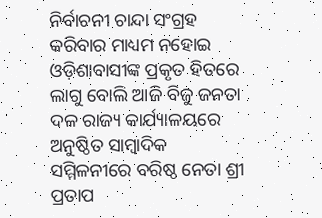ନିର୍ବାଚନୀ ଚାନ୍ଦା ସଂଗ୍ରହ କରିବାର ମାଧ୍ୟମ ନହୋଇ ଓଡ଼ିଶାବାସୀଙ୍କ ପ୍ରକୃତ ହିତରେ ଲାଗୁ ବୋଲି ଆଜି ବିଜୁ ଜନତା ଦଳ ରାଜ୍ୟ କାର୍ଯ୍ୟାଳୟରେ ଅନୁଷ୍ଠିତ ସାମ୍ବାଦିକ ସମ୍ମିଳନୀରେ ବରିଷ୍ଠ ନେତା ଶ୍ରୀ ପ୍ରତାପ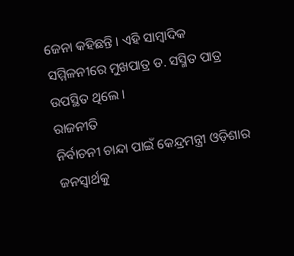ଜେନା କହିଛନ୍ତି । ଏହି ସାମ୍ବାଦିକ ସମ୍ମିଳନୀରେ ମୁଖପାତ୍ର ଡ. ସସ୍ମିତ ପାତ୍ର ଉପସ୍ଥିତ ଥିଲେ ।
ରାଜନୀତି
ନିର୍ବାଚନୀ ଚାନ୍ଦା ପାଇଁ କେନ୍ଦ୍ରମନ୍ତ୍ରୀ ଓଡ଼ିଶାର ଜନସ୍ୱାର୍ଥକୁ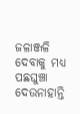ଜଳାଞ୍ଜଳି ଦେବାକୁ ମଧ୍ୟ ପଛଘୁଞ୍ଚା ଦେଉନାହାନ୍ତି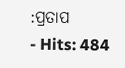:ପ୍ରତାପ
- Hits: 484